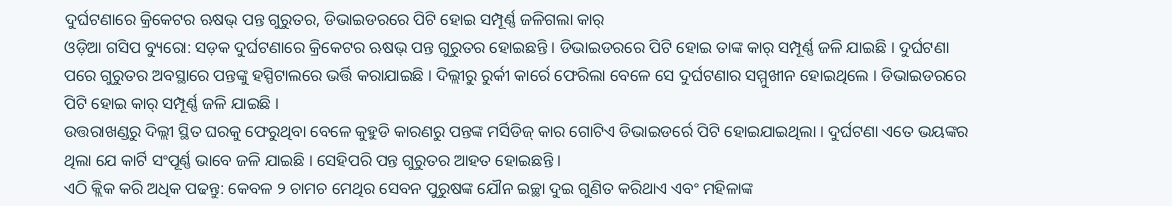ଦୁର୍ଘଟଣାରେ କ୍ରିକେଟର ଋଷଭ୍ ପନ୍ତ ଗୁରୁତର, ଡିଭାଇଡରରେ ପିଟି ହୋଇ ସମ୍ପୂର୍ଣ୍ଣ ଜଳିଗଲା କାର୍
ଓଡ଼ିଆ ଗସିପ ବ୍ୟୁରୋ: ସଡ଼କ ଦୁର୍ଘଟଣାରେ କ୍ରିକେଟର ଋଷଭ୍ ପନ୍ତ ଗୁରୁତର ହୋଇଛନ୍ତି । ଡିଭାଇଡରରେ ପିଟି ହୋଇ ତାଙ୍କ କାର୍ ସମ୍ପୂର୍ଣ୍ଣ ଜଳି ଯାଇଛି । ଦୁର୍ଘଟଣା ପରେ ଗୁରୁତର ଅବସ୍ଥାରେ ପନ୍ତଙ୍କୁ ହସ୍ପିଟାଲରେ ଭର୍ତ୍ତି କରାଯାଇଛି । ଦିଲ୍ଲୀରୁ ରୁର୍କୀ କାର୍ରେ ଫେରିଲା ବେଳେ ସେ ଦୁର୍ଘଟଣାର ସମ୍ମୁଖୀନ ହୋଇଥିଲେ । ଡିଭାଇଡରରେ ପିଟି ହୋଇ କାର୍ ସମ୍ପୂର୍ଣ୍ଣ ଜଳି ଯାଇଛି ।
ଉତ୍ତରାଖଣ୍ଡରୁ ଦିଲ୍ଲୀ ସ୍ଥିତ ଘରକୁ ଫେରୁଥିବା ବେଳେ କୁହୁଡି କାରଣରୁ ପନ୍ତଙ୍କ ମର୍ସିଡିଜ୍ କାର ଗୋଟିଏ ଡିଭାଇଡର୍ରେ ପିଟି ହୋଇଯାଇଥିଲା । ଦୁର୍ଘଟଣା ଏତେ ଭୟଙ୍କର ଥିଲା ଯେ କାର୍ଟି ସଂପୂର୍ଣ୍ଣ ଭାବେ ଜଳି ଯାଇଛି । ସେହିପରି ପନ୍ତ ଗୁରୁତର ଆହତ ହୋଇଛନ୍ତି ।
ଏଠି କ୍ଲିକ କରି ଅଧିକ ପଢନ୍ତୁ: କେବଳ ୨ ଚାମଚ ମେଥିର ସେବନ ପୁରୁଷଙ୍କ ଯୌନ ଇଚ୍ଛା ଦୁଇ ଗୁଣିତ କରିଥାଏ ଏବଂ ମହିଳାଙ୍କ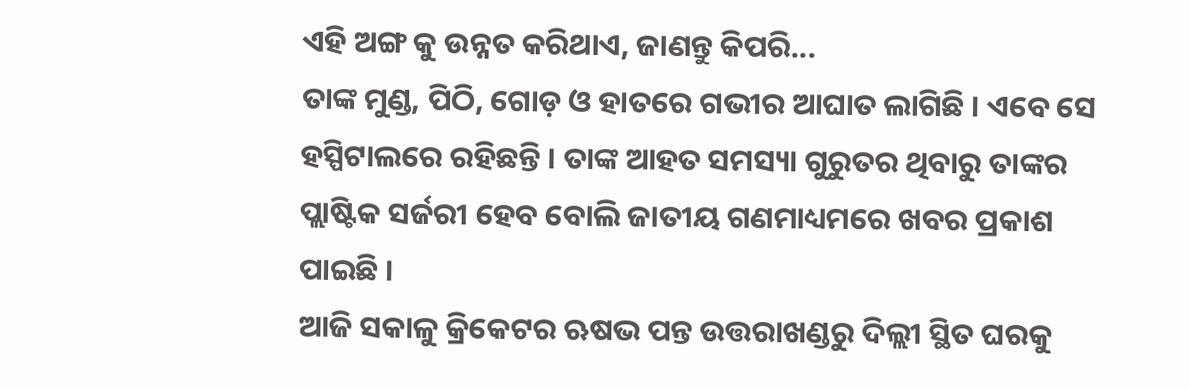ଏହି ଅଙ୍ଗ କୁ ଉନ୍ନତ କରିଥାଏ, ଜାଣନ୍ତୁ କିପରି...
ତାଙ୍କ ମୁଣ୍ଡ, ପିଠି, ଗୋଡ଼ ଓ ହାତରେ ଗଭୀର ଆଘାତ ଲାଗିଛି । ଏବେ ସେ ହସ୍ପିଟାଲରେ ରହିଛନ୍ତି । ତାଙ୍କ ଆହତ ସମସ୍ୟା ଗୁରୁତର ଥିବାରୁ ତାଙ୍କର ପ୍ଲାଷ୍ଟିକ ସର୍ଜରୀ ହେବ ବୋଲି ଜାତୀୟ ଗଣମାଧ୍ୟମରେ ଖବର ପ୍ରକାଶ ପାଇଛି ।
ଆଜି ସକାଳୁ କ୍ରିକେଟର ଋଷଭ ପନ୍ତ ଉତ୍ତରାଖଣ୍ଡରୁ ଦିଲ୍ଲୀ ସ୍ଥିତ ଘରକୁ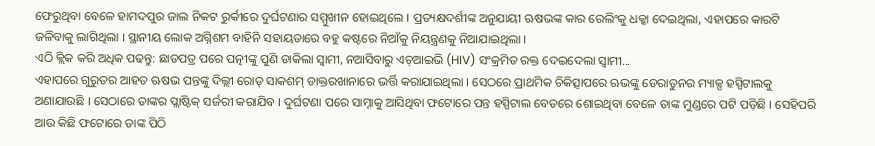ଫେରୁଥିବା ବେଳେ ହାମଦପୁର ଜାଲ ନିକଟ ରୁର୍କୀରେ ଦୁର୍ଘଟଣାର ସମ୍ମୁଖୀନ ହୋଇଥିଲେ । ପ୍ରତ୍ୟକ୍ଷଦର୍ଶୀଙ୍କ ଅନୁଯାୟୀ ଋଷଭଙ୍କ କାର ରେଲିଂକୁ ଧକ୍କା ଦେଇଥିଲା, ଏହାପରେ କାରଟି ଜଳିବାକୁ ଲାଗିଥିଲା । ସ୍ଥାନୀୟ ଲୋକ ଅଗ୍ନିଶମ ବାହିନି ସହାୟତାରେ ବହୁ କଷ୍ଟରେ ନିଆଁକୁ ନିୟନ୍ତ୍ରଣକୁ ନିଆଯାଇଥିଲା ।
ଏଠି କ୍ଲିକ କରି ଅଧିକ ପଢନ୍ତୁ: ଛାଡପତ୍ର ପରେ ପତ୍ନୀଙ୍କୁ ପୁଣି ଡାକିଲା ସ୍ୱାମୀ, ନଆସିବାରୁ ଏଚ୍ଆଇଭି (HIV) ସଂକ୍ରମିତ ରକ୍ତ ଦେଇଦେଲା ସ୍ୱାମୀ...
ଏହାପରେ ଗୁରୁତର ଆହତ ଋଷଭ ପନ୍ତଙ୍କୁ ଦିଲ୍ଲୀ ରୋଡ୍ ସାକଶମ୍ ଡାକ୍ତରଖାନାରେ ଭର୍ତ୍ତି କରାଯାଇଥିଲା । ସେଠରେ ପ୍ରାଥମିକ ଚିକିତ୍ସାପରେ ଋଭଙ୍କୁ ଡେରାଡୁନର ମ୍ୟାକ୍ସ ହସ୍ପିଟାଲକୁ ଅଣାଯାଉଛି । ସେଠାରେ ତାଙ୍କର ପ୍ଲାଷ୍ଟିକ୍ ସର୍ଜରୀ କରାଯିବ । ଦୁର୍ଘଟଣା ପରେ ସାମ୍ନାକୁ ଆସିଥିବା ଫଟୋରେ ପନ୍ତ ହସ୍ପିଟାଲ ବେଡରେ ଶୋଇଥିବା ବେଳେ ତାଙ୍କ ମୁଣ୍ଡରେ ପଟି ପଡ଼ିଛି । ସେହିପରି ଆଉ କିଛି ଫଟୋରେ ତାଙ୍କ ପିଠି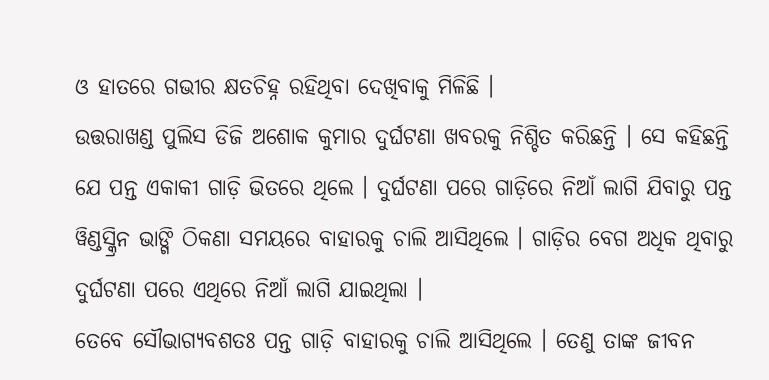ଓ ହାତରେ ଗଭୀର କ୍ଷତଚିହ୍ନ ରହିଥିବା ଦେଖିବାକୁ ମିଳିଛି ।
ଉତ୍ତରାଖଣ୍ଡ ପୁଲିସ ଡିଜି ଅଶୋକ କୁମାର ଦୁର୍ଘଟଣା ଖବରକୁ ନିଶ୍ଚିତ କରିଛନ୍ତି । ସେ କହିଛନ୍ତି ଯେ ପନ୍ତ ଏକାକୀ ଗାଡ଼ି ଭିତରେ ଥିଲେ । ଦୁର୍ଘଟଣା ପରେ ଗାଡ଼ିରେ ନିଆଁ ଲାଗି ଯିବାରୁ ପନ୍ତ ୱିଣ୍ଡସ୍କ୍ରିନ ଭାଙ୍ଗି ଠିକଣା ସମୟରେ ବାହାରକୁ ଚାଲି ଆସିଥିଲେ । ଗାଡ଼ିର ବେଗ ଅଧିକ ଥିବାରୁ ଦୁର୍ଘଟଣା ପରେ ଏଥିରେ ନିଆଁ ଲାଗି ଯାଇଥିଲା ।
ତେବେ ସୌଭାଗ୍ୟବଶତଃ ପନ୍ତ ଗାଡ଼ି ବାହାରକୁ ଚାଲି ଆସିଥିଲେ । ତେଣୁ ତାଙ୍କ ଜୀବନ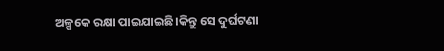ଅଳ୍ପକେ ରକ୍ଷା ପାଇଯାଇଛି।କିନ୍ତୁ ସେ ଦୁର୍ଘଟଣା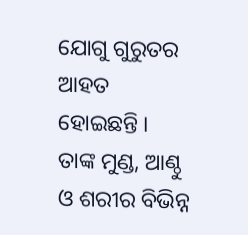ଯୋଗୁ ଗୁରୁତର ଆହତ ହୋଇଛନ୍ତି । ତାଙ୍କ ମୁଣ୍ଡ, ଆଣ୍ଠୁ ଓ ଶରୀର ବିଭିନ୍ନ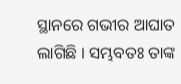ସ୍ଥାନରେ ଗଭୀର ଆଘାତ ଲାଗିଛି । ସମ୍ଭବତଃ ତାଙ୍କ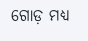ଗୋଡ଼ ମଧ୍ୟ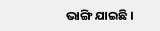ଭାଙ୍ଗି ଯାଇଛି ।